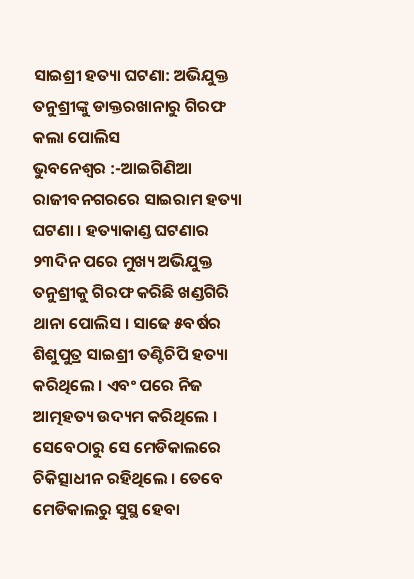ସାଇଶ୍ରୀ ହତ୍ୟା ଘଟଣା: ଅଭିଯୁକ୍ତ ତନୁଶ୍ରୀଙ୍କୁ ଡାକ୍ତରଖାନାରୁ ଗିରଫ କଲା ପୋଲିସ
ଭୁବନେଶ୍ୱର :-ଆଇଗିଣିଆ ରାଜୀବନଗରରେ ସାଇରାମ ହତ୍ୟା ଘଟଣା । ହତ୍ୟାକାଣ୍ଡ ଘଟଣାର ୨୩ଦିନ ପରେ ମୁଖ୍ୟ ଅଭିଯୁକ୍ତ ତନୁଶ୍ରୀକୁ ଗିରଫ କରିଛି ଖଣ୍ଡଗିରି ଥାନା ପୋଲିସ । ସାଢେ ୫ବର୍ଷର ଶିଶୁପୁତ୍ର ସାଇଶ୍ରୀ ତଣ୍ଟିଚିପି ହତ୍ୟା କରିଥିଲେ । ଏବଂ ପରେ ନିଜ ଆତ୍ମହତ୍ୟ ଉଦ୍ୟମ କରିଥିଲେ । ସେବେଠାରୁ ସେ ମେଡିକାଲରେ ଚିକିତ୍ସାଧୀନ ରହିଥିଲେ । ତେବେ ମେଡିକାଲରୁ ସୁସ୍ଥ ହେବା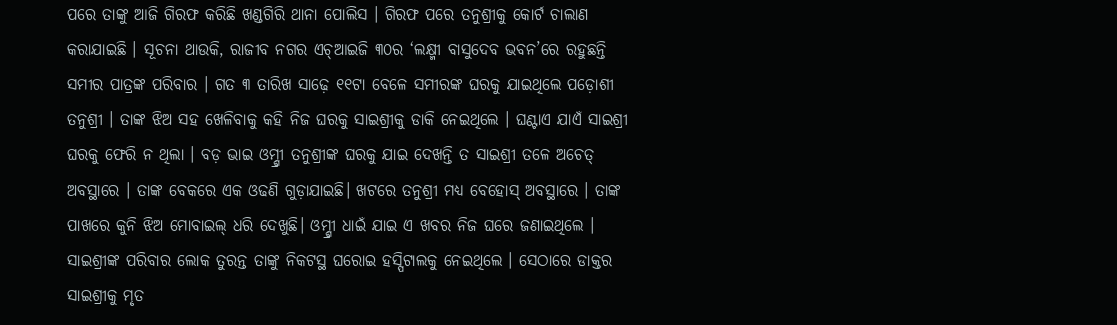ପରେ ତାଙ୍କୁ ଆଜି ଗିରଫ କରିଛି ଖଣ୍ଡଗିରି ଥାନା ପୋଲିସ । ଗିରଫ ପରେ ତନୁଶ୍ରୀକୁ କୋର୍ଟ ଚାଲାଣ କରାଯାଇଛି । ସୂଚନା ଥାଉକି, ରାଜୀବ ନଗର ଏଚ୍ଆଇଜି ୩୦ର ‘ଲକ୍ଷ୍ମୀ ବାସୁଦେବ ଭବନ’ରେ ରହୁଛନ୍ତି ସମୀର ପାତ୍ରଙ୍କ ପରିବାର । ଗତ ୩ ତାରିଖ ସାଢ଼େ ୧୧ଟା ବେଳେ ସମୀରଙ୍କ ଘରକୁ ଯାଇଥିଲେ ପଡ଼ୋଶୀ ତନୁଶ୍ରୀ । ତାଙ୍କ ଝିଅ ସହ ଖେଳିବାକୁ କହି ନିଜ ଘରକୁ ସାଇଶ୍ରୀକୁ ଡାକି ନେଇଥିଲେ । ଘଣ୍ଟାଏ ଯାଏଁ ସାଇଶ୍ରୀ ଘରକୁ ଫେରି ନ ଥିଲା । ବଡ଼ ଭାଇ ଓମ୍ଶ୍ରୀ ତନୁଶ୍ରୀଙ୍କ ଘରକୁ ଯାଇ ଦେଖନ୍ତି ତ ସାଇଶ୍ରୀ ତଳେ ଅଚେତ୍ ଅବସ୍ଥାରେ । ତାଙ୍କ ବେକରେ ଏକ ଓଢଣି ଗୁଡ଼ାଯାଇଛି। ଖଟରେ ତନୁଶ୍ରୀ ମଧ୍ୟ ବେହୋସ୍ ଅବସ୍ଥାରେ । ତାଙ୍କ ପାଖରେ କୁନି ଝିଅ ମୋବାଇଲ୍ ଧରି ଦେଖୁଛି। ଓମ୍ଶ୍ରୀ ଧାଇଁ ଯାଇ ଏ ଖବର ନିଜ ଘରେ ଜଣାଇଥିଲେ । ସାଇଶ୍ରୀଙ୍କ ପରିବାର ଲୋକ ତୁରନ୍ତ ତାଙ୍କୁ ନିକଟସ୍ଥ ଘରୋଇ ହସ୍ପିଟାଲକୁ ନେଇଥିଲେ । ସେଠାରେ ଡାକ୍ତର ସାଇଶ୍ରୀକୁ ମୃତ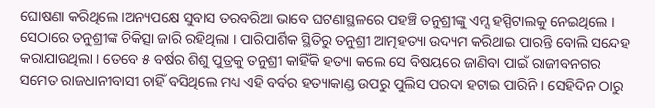ଘୋଷଣା କରିଥିଲେ ।ଅନ୍ୟପକ୍ଷେ ସୁବାସ ତରବରିଆ ଭାବେ ଘଟଣାସ୍ଥଳରେ ପହଞ୍ଚି ତନୁଶ୍ରୀଙ୍କୁ ଏମ୍ସ ହସ୍ପିଟାଲକୁ ନେଇଥିଲେ । ସେଠାରେ ତନୁଶ୍ରୀଙ୍କ ଚିକିତ୍ସା ଜାରି ରହିଥିଲା । ପାରିପାର୍ଶିକ ସ୍ଥିତିରୁ ତନୁଶ୍ରୀ ଆତ୍ମହତ୍ୟା ଉଦ୍ୟମ କରିଥାଇ ପାରନ୍ତି ବୋଲି ସନ୍ଦେହ କରାଯାଉଥିଲା । ତେବେ ୫ ବର୍ଷର ଶିଶୁ ପୁତ୍ରକୁ ତନୁଶ୍ରୀ କାହିଁକି ହତ୍ୟା କଲେ ସେ ବିଷୟରେ ଜାଣିବା ପାଇଁ ରାଜୀବନଗର ସମେତ ରାଜଧାନୀବାସୀ ଚାହିଁ ବସିଥିଲେ ମଧ୍ୟ ଏହି ବର୍ବର ହତ୍ୟାକାଣ୍ଡ ଉପରୁ ପୁଲିସ ପରଦା ହଟାଇ ପାରିନି । ସେହିଦିନ ଠାରୁ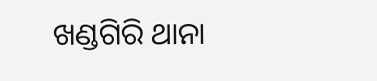ଖଣ୍ଡଗିରି ଥାନା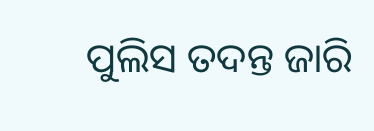ପୁଲିସ ତଦନ୍ତ ଜାରି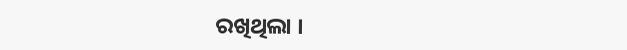ରଖିଥିଲା ।